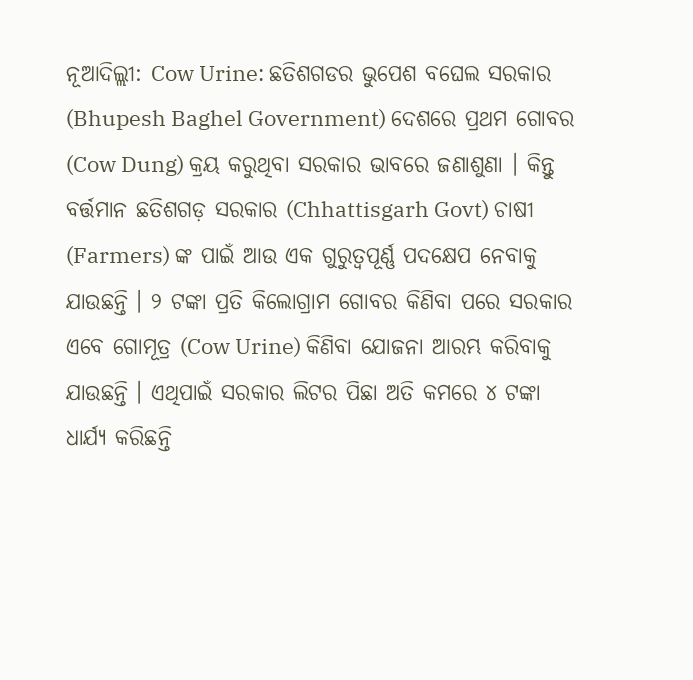ନୂଆଦିଲ୍ଲୀ: Cow Urine: ଛତିଶଗଡର ଭୁପେଶ ବଘେଲ ସରକାର (Bhupesh Baghel Government) ଦେଶରେ ପ୍ରଥମ ଗୋବର (Cow Dung) କ୍ରୟ କରୁଥିବା ସରକାର ଭାବରେ ଜଣାଶୁଣା । କିନ୍ତୁ ବର୍ତ୍ତମାନ ଛତିଶଗଡ଼ ସରକାର (Chhattisgarh Govt) ଚାଷୀ (Farmers) ଙ୍କ ପାଇଁ ଆଉ ଏକ ଗୁରୁତ୍ୱପୂର୍ଣ୍ଣ ପଦକ୍ଷେପ ନେବାକୁ ଯାଉଛନ୍ତି । ୨ ଟଙ୍କା ପ୍ରତି କିଲୋଗ୍ରାମ ଗୋବର କିଣିବା ପରେ ସରକାର ଏବେ ଗୋମୂତ୍ର (Cow Urine) କିଣିବା ଯୋଜନା ଆରମ୍ଭ କରିବାକୁ ଯାଉଛନ୍ତି । ଏଥିପାଇଁ ସରକାର ଲିଟର ପିଛା ଅତି କମରେ ୪ ଟଙ୍କା ଧାର୍ଯ୍ୟ କରିଛନ୍ତି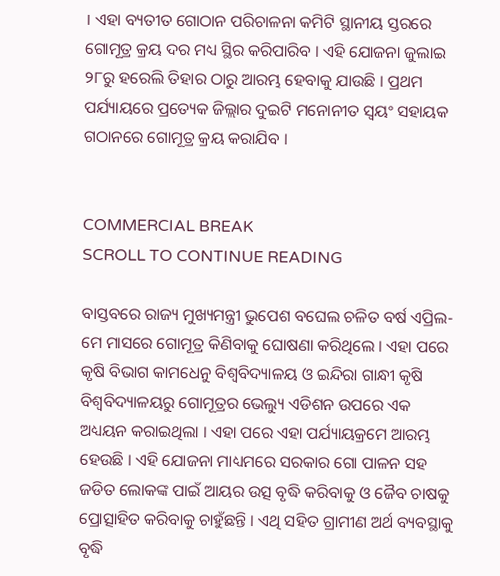। ଏହା ବ୍ୟତୀତ ଗୋଠାନ ପରିଚାଳନା କମିଟି ସ୍ଥାନୀୟ ସ୍ତରରେ ଗୋମୂତ୍ର କ୍ରୟ ଦର ମଧ୍ୟ ସ୍ଥିର କରିପାରିବ । ଏହି ଯୋଜନା ଜୁଲାଇ ୨୮ରୁ ହରେଲି ତିହାର ଠାରୁ ଆରମ୍ଭ ହେବାକୁ ଯାଉଛି । ପ୍ରଥମ ପର୍ଯ୍ୟାୟରେ ପ୍ରତ୍ୟେକ ଜିଲ୍ଲାର ଦୁଇଟି ମନୋନୀତ ସ୍ୱୟଂ ସହାୟକ ଗଠାନରେ ଗୋମୂତ୍ର କ୍ରୟ କରାଯିବ ।


COMMERCIAL BREAK
SCROLL TO CONTINUE READING

ବାସ୍ତବରେ ରାଜ୍ୟ ମୁଖ୍ୟମନ୍ତ୍ରୀ ଭୁପେଶ ବଘେଲ ଚଳିତ ବର୍ଷ ଏପ୍ରିଲ-ମେ ମାସରେ ଗୋମୂତ୍ର କିଣିବାକୁ ଘୋଷଣା କରିଥିଲେ । ଏହା ପରେ କୃଷି ବିଭାଗ କାମଧେନୁ ବିଶ୍ୱବିଦ୍ୟାଳୟ ଓ ଇନ୍ଦିରା ଗାନ୍ଧୀ କୃଷି ବିଶ୍ୱବିଦ୍ୟାଳୟରୁ ଗୋମୂତ୍ରର ଭେଲ୍ୟୁ ଏଡିଶନ ଉପରେ ଏକ ଅଧ୍ୟୟନ କରାଇଥିଲା । ଏହା ପରେ ଏହା ପର୍ଯ୍ୟାୟକ୍ରମେ ଆରମ୍ଭ ହେଉଛି । ଏହି ଯୋଜନା ମାଧ୍ୟମରେ ସରକାର ଗୋ ପାଳନ ସହ ଜଡିତ ଲୋକଙ୍କ ପାଇଁ ଆୟର ଉତ୍ସ ବୃଦ୍ଧି କରିବାକୁ ଓ ଜୈବ ଚାଷକୁ ପ୍ରୋତ୍ସାହିତ କରିବାକୁ ଚାହୁଁଛନ୍ତି । ଏଥି ସହିତ ଗ୍ରାମୀଣ ଅର୍ଥ ବ୍ୟବସ୍ଥାକୁ ବୃଦ୍ଧି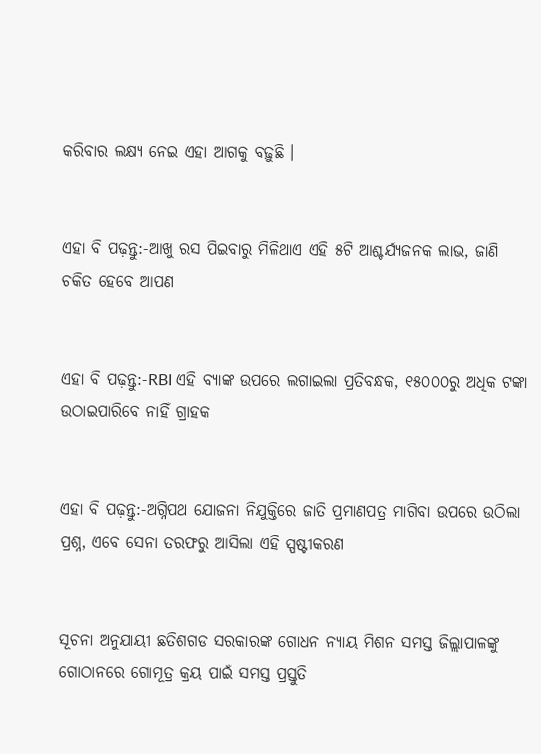କରିବାର ଲକ୍ଷ୍ୟ ନେଇ ଏହା ଆଗକୁ ବଢ଼ୁଛି ।


ଏହା ବି ପଢ଼ନ୍ତୁ:-ଆଖୁ ରସ ପିଇବାରୁ ମିଳିଥାଏ ଏହି ୫ଟି ଆଶ୍ଚର୍ଯ୍ୟଜନକ ଲାଭ, ଜାଣି ଚକିତ ହେବେ ଆପଣ


ଏହା ବି ପଢ଼ନ୍ତୁ:-RBI ଏହି ବ୍ୟାଙ୍କ ଉପରେ ଲଗାଇଲା ପ୍ରତିବନ୍ଧକ, ୧୫୦୦୦ରୁ ଅଧିକ ଟଙ୍କା ଉଠାଇପାରିବେ ନାହିଁ ଗ୍ରାହକ


ଏହା ବି ପଢ଼ନ୍ତୁ:-ଅଗ୍ନିପଥ ଯୋଜନା ନିଯୁକ୍ତିରେ ଜାତି ପ୍ରମାଣପତ୍ର ମାଗିବା ଉପରେ ଉଠିଲା ପ୍ରଶ୍ନ, ଏବେ ସେନା ତରଫରୁ ଆସିଲା ଏହି ସ୍ପଷ୍ଟୀକରଣ


ସୂଚନା ଅନୁଯାୟୀ ଛତିଶଗଡ ସରକାରଙ୍କ ଗୋଧନ ନ୍ୟାୟ ମିଶନ ସମସ୍ତ ଜିଲ୍ଲାପାଳଙ୍କୁ ଗୋଠାନରେ ଗୋମୂତ୍ର କ୍ରୟ ପାଇଁ ସମସ୍ତ ପ୍ରସ୍ତୁତି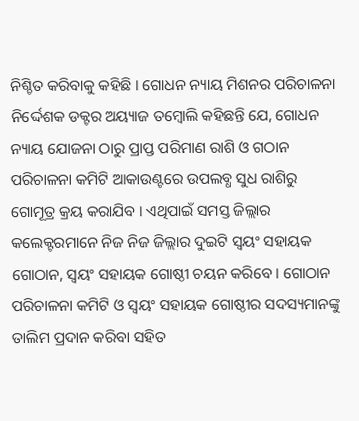ନିଶ୍ଚିତ କରିବାକୁ କହିଛି । ଗୋଧନ ନ୍ୟାୟ ମିଶନର ପରିଚାଳନା ନିର୍ଦ୍ଦେଶକ ଡକ୍ଟର ଅୟ୍ୟାଜ ତମ୍ବୋଲି କହିଛନ୍ତି ଯେ, ଗୋଧନ ନ୍ୟାୟ ଯୋଜନା ଠାରୁ ପ୍ରାପ୍ତ ପରିମାଣ ରାଶି ଓ ଗଠାନ ପରିଚାଳନା କମିଟି ଆକାଉଣ୍ଟରେ ଉପଲବ୍ଧ ସୁଧ ରାଶିରୁ ଗୋମୂତ୍ର କ୍ରୟ କରାଯିବ । ଏଥିପାଇଁ ସମସ୍ତ ଜିଲ୍ଲାର କଲେକ୍ଟରମାନେ ନିଜ ନିଜ ଜିଲ୍ଲାର ଦୁଇଟି ସ୍ୱୟଂ ସହାୟକ ଗୋଠାନ, ସ୍ୱୟଂ ସହାୟକ ଗୋଷ୍ଠୀ ଚୟନ କରିବେ । ଗୋଠାନ ପରିଚାଳନା କମିଟି ଓ ସ୍ୱୟଂ ସହାୟକ ଗୋଷ୍ଠୀର ସଦସ୍ୟମାନଙ୍କୁ ତାଲିମ ପ୍ରଦାନ କରିବା ସହିତ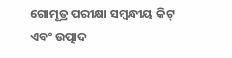ଗୋମୂତ୍ର ପରୀକ୍ଷା ସମ୍ୱନ୍ଧୀୟ କିଟ୍ ଏବଂ ଉତ୍ପାଦ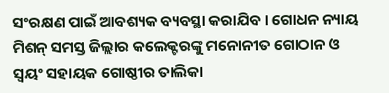ସଂରକ୍ଷଣ ପାଇଁ ଆବଶ୍ୟକ ବ୍ୟବସ୍ଥା କରାଯିବ । ଗୋଧନ ନ୍ୟାୟ ମିଶନ୍ ସମସ୍ତ ଜିଲ୍ଲାର କଲେକ୍ଟରଙ୍କୁ ମନୋନୀତ ଗୋଠାନ ଓ ସ୍ୱୟଂ ସହାୟକ ଗୋଷ୍ଠୀର ତାଲିକା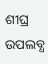ଶୀଘ୍ର ଉପଲବ୍ଧ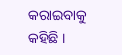କରାଇବାକୁ କହିଛି ।